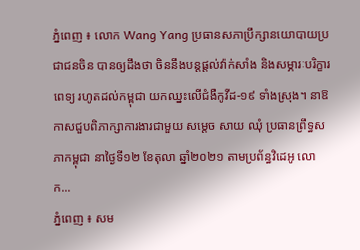ភ្នំពេញ ៖ លោក Wang Yang ប្រធានសភាប្រឹក្សានយោបាយប្រជាជនចិន បានឲ្យដឹងថា ចិននឹងបន្តផ្តល់វ៉ាក់សាំង និងសម្ភារៈបរិក្ខារពេទ្យ រហូតដល់កម្ពុជា យកឈ្នះលើជំងឺកូវីដ-១៩ ទាំងស្រុង។ នាឱកាសជួបពិភាក្សាការងារជាមួយ សម្ដេច សាយ ឈុំ ប្រធានព្រឹទ្ធសភាកម្ពុជា នាថ្ងៃទី១២ ខែតុលា ឆ្នាំ២០២១ តាមប្រព័ន្ធវិដេអូ លោក...
ភ្នំពេញ ៖ សម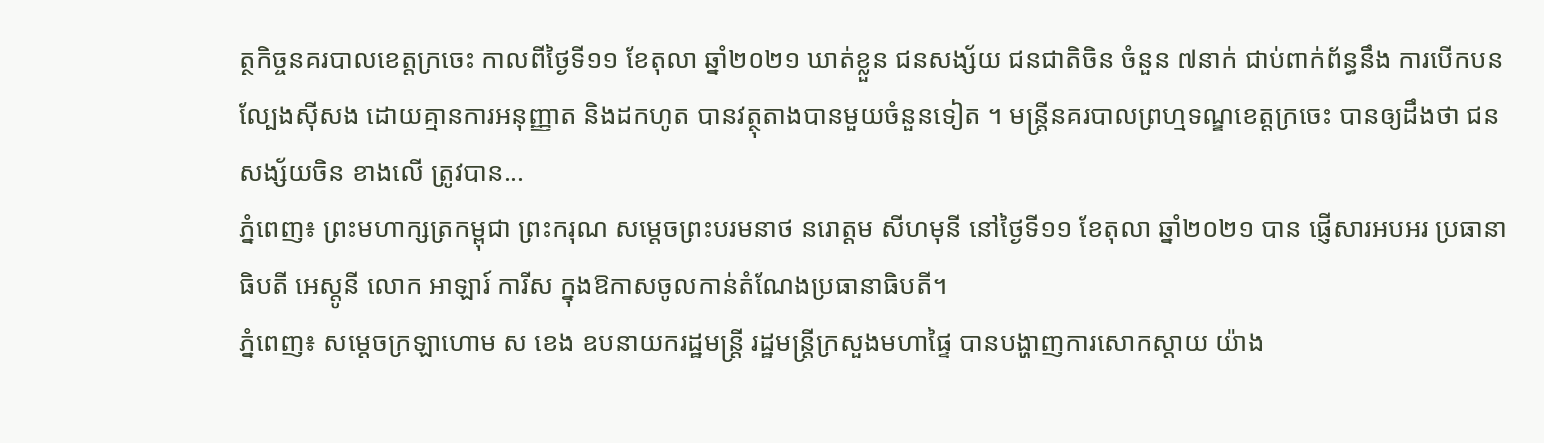ត្ថកិច្ចនគរបាលខេត្តក្រចេះ កាលពីថ្ងៃទី១១ ខែតុលា ឆ្នាំ២០២១ ឃាត់ខ្លួន ជនសង្ស័យ ជនជាតិចិន ចំនួន ៧នាក់ ជាប់ពាក់ព័ន្ធនឹង ការបើកបនល្បែងស៊ីសង ដោយគ្មានការអនុញ្ញាត និងដកហូត បានវត្ថុតាងបានមួយចំនួនទៀត ។ មន្ត្រីនគរបាលព្រហ្មទណ្ឌខេត្តក្រចេះ បានឲ្យដឹងថា ជនសង្ស័យចិន ខាងលើ ត្រូវបាន...
ភ្នំពេញ៖ ព្រះមហាក្សត្រកម្ពុជា ព្រះករុណ សម្តេចព្រះបរមនាថ នរោត្តម សីហមុនី នៅថ្ងៃទី១១ ខែតុលា ឆ្នាំ២០២១ បាន ផ្ញើសារអបអរ ប្រធានាធិបតី អេស្តូនី លោក អាឡារ៍ ការីស ក្នុងឱកាសចូលកាន់តំណែងប្រធានាធិបតី។
ភ្នំពេញ៖ សម្ដេចក្រឡាហោម ស ខេង ឧបនាយករដ្ឋមន្ដ្រី រដ្ឋមន្ដ្រីក្រសួងមហាផ្ទៃ បានបង្ហាញការសោកស្ដាយ យ៉ាង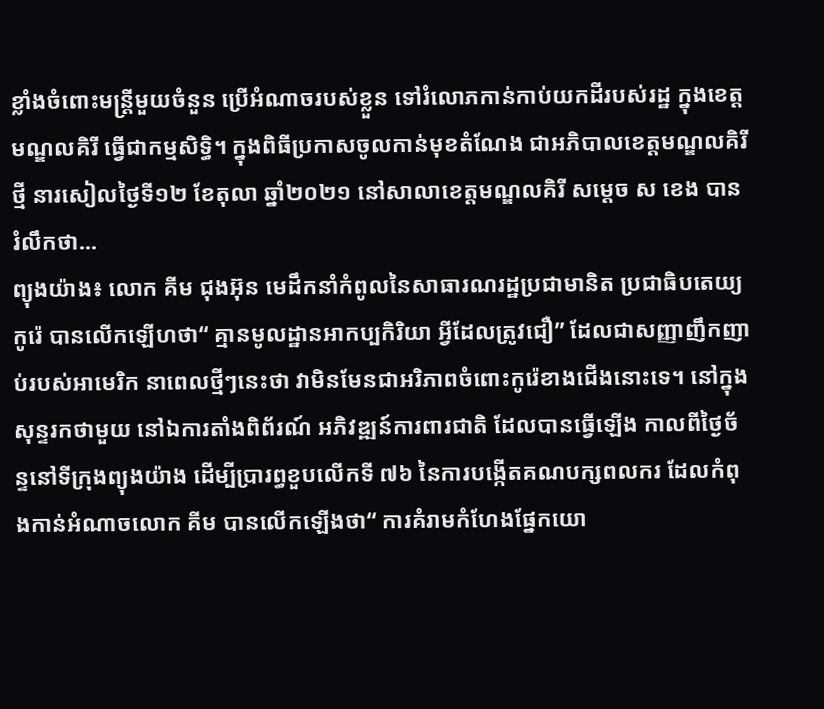ខ្លាំងចំពោះមន្ដ្រីមួយចំនួន ប្រើអំណាចរបស់ខ្លួន ទៅរំលោភកាន់កាប់យកដីរបស់រដ្ឋ ក្នុងខេត្តមណ្ឌលគិរី ធ្វើជាកម្មសិទ្ធិ។ ក្នុងពិធីប្រកាសចូលកាន់មុខតំណែង ជាអភិបាលខេត្តមណ្ឌលគិរីថ្មី នារសៀលថ្ងៃទី១២ ខែតុលា ឆ្នាំ២០២១ នៅសាលាខេត្តមណ្ឌលគិរី សម្ដេច ស ខេង បានរំលឹកថា...
ព្យុងយ៉ាង៖ លោក គីម ជុងអ៊ុន មេដឹកនាំកំពូលនៃសាធារណរដ្ឋប្រជាមានិត ប្រជាធិបតេយ្យកូរ៉េ បានលើកឡើហថា“ គ្មានមូលដ្ឋានអាកប្បកិរិយា អ្វីដែលត្រូវជឿ” ដែលជាសញ្ញាញឹកញាប់របស់អាមេរិក នាពេលថ្មីៗនេះថា វាមិនមែនជាអរិភាពចំពោះកូរ៉េខាងជើងនោះទេ។ នៅក្នុងសុន្ទរកថាមួយ នៅឯការតាំងពិព័រណ៍ អភិវឌ្ឍន៍ការពារជាតិ ដែលបានធ្វើឡើង កាលពីថ្ងៃច័ន្ទនៅទីក្រុងព្យុងយ៉ាង ដើម្បីប្រារព្ធខួបលើកទី ៧៦ នៃការបង្កើតគណបក្សពលករ ដែលកំពុងកាន់អំណាចលោក គីម បានលើកឡើងថា“ ការគំរាមកំហែងផ្នែកយោ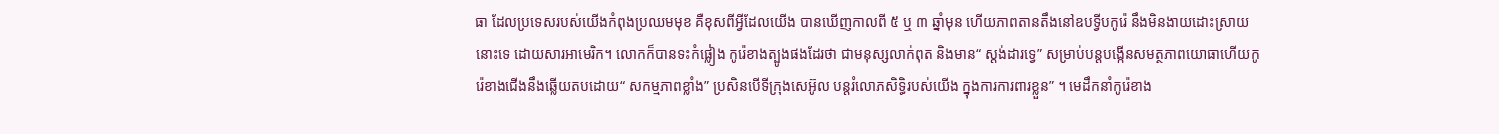ធា ដែលប្រទេសរបស់យើងកំពុងប្រឈមមុខ គឺខុសពីអ្វីដែលយើង បានឃើញកាលពី ៥ ឬ ៣ ឆ្នាំមុន ហើយភាពតានតឹងនៅឧបទ្វីបកូរ៉េ នឹងមិនងាយដោះស្រាយនោះទេ ដោយសារអាមេរិក។ លោកក៏បានទះកំផ្លៀង កូរ៉េខាងត្បូងផងដែរថា ជាមនុស្សលាក់ពុត និងមាន“ ស្តង់ដារទ្វេ” សម្រាប់បន្តបង្កើនសមត្ថភាពយោធាហើយកូរ៉េខាងជើងនឹងឆ្លើយតបដោយ“ សកម្មភាពខ្លាំង” ប្រសិនបើទីក្រុងសេអ៊ូល បន្តរំលោភសិទ្ធិរបស់យើង ក្នុងការការពារខ្លួន” ។ មេដឹកនាំកូរ៉េខាង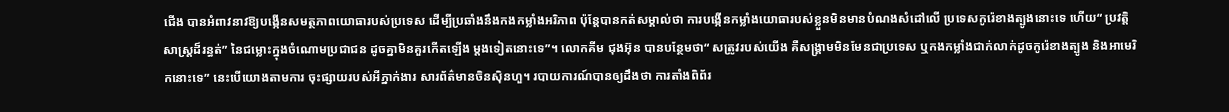ជើង បានអំពាវនាវឱ្យបង្កើនសមត្ថភាពយោធារបស់ប្រទេស ដើម្បីប្រឆាំងនឹងកងកម្លាំងអរិភាព ប៉ុន្តែបានកត់សម្គាល់ថា ការបង្កើនកម្លាំងយោធារបស់ខ្លួនមិនមានបំណងសំដៅលើ ប្រទេសកូរ៉េខាងត្បូងនោះទេ ហើយ“ ប្រវត្តិសាស្ត្រដ៏រន្ធត់” នៃជម្លោះក្នុងចំណោមប្រជាជន ដូចគ្នាមិនគួរកើតឡើង ម្តងទៀតនោះទេ”។ លោកគីម ជុងអ៊ុន បានបន្ថែមថា“ សត្រូវរបស់យើង គឺសង្រ្គាមមិនមែនជាប្រទេស ឬកងកម្លាំងជាក់លាក់ដូចកូរ៉េខាងត្បូង និងអាមេរិកនោះទេ” នេះបើយោងតាមការ ចុះផ្សាយរបស់អីភ្នាក់ងារ សារព័ត៌មានចិនស៊ិនហួ។ របាយការណ៍បានឲ្យដឹងថា ការតាំងពិព័រ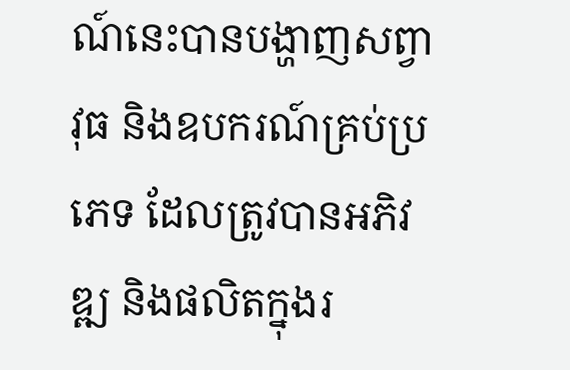ណ៍នេះបានបង្ហាញសព្វាវុធ និងឧបករណ៍គ្រប់ប្រភេទ ដែលត្រូវបានអភិវឌ្ឍ និងផលិតក្នុងរ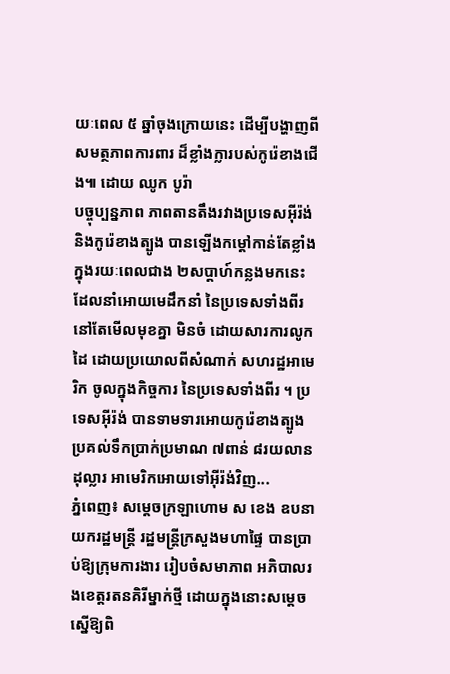យៈពេល ៥ ឆ្នាំចុងក្រោយនេះ ដើម្បីបង្ហាញពីសមត្ថភាពការពារ ដ៏ខ្លាំងក្លារបស់កូរ៉េខាងជើង៕ ដោយ ឈូក បូរ៉ា
បច្ចុប្បន្នភាព ភាពតានតឹងរវាងប្រទេសអ៊ីរ៉ង់ និងកូរ៉េខាងត្បូង បានឡើងកម្តៅកាន់តែខ្លាំង ក្នុងរយៈពេលជាង ២សប្តាហ៍កន្លងមកនេះ ដែលនាំអោយមេដឹកនាំ នៃប្រទេសទាំងពីរ នៅតែមើលមុខគ្នា មិនចំ ដោយសារការលូកដៃ ដោយប្រយោលពីសំណាក់ សហរដ្ឋអាមេរិក ចូលក្នុងកិច្ចការ នៃប្រទេសទាំងពីរ ។ ប្រទេសអ៊ីរ៉ង់ បានទាមទារអោយកូរ៉េខាងត្បូង ប្រគល់ទឹកប្រាក់ប្រមាណ ៧ពាន់ ៨រយលានដុល្លារ អាមេរិកអោយទៅអ៊ីរ៉ង់វិញ...
ភ្នំពេញ៖ សម្ដេចក្រឡាហោម ស ខេង ឧបនាយករដ្ឋមន្ត្រី រដ្ឋមន្ត្រីក្រសួងមហាផ្ទៃ បានប្រាប់ឱ្យក្រុមការងារ រៀបចំសមាភាព អភិបាលរងខេត្តរតនគិរីម្នាក់ថ្មី ដោយក្នុងនោះសម្ដេច ស្នើឱ្យពិ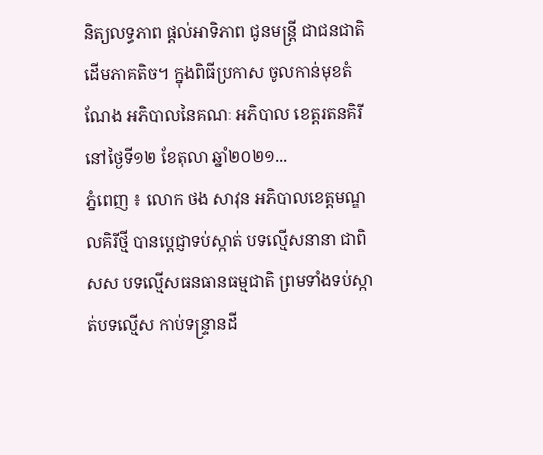និត្យលទ្ធភាព ផ្ដល់អាទិភាព ជូនមន្រ្តី ជាជនជាតិដើមភាគតិច។ ក្នុងពិធីប្រកាស ចូលកាន់មុខតំណែង អភិបាលនៃគណៈ អភិបាល ខេត្តរតនគិរី នៅថ្ងៃទី១២ ខែតុលា ឆ្នាំ២០២១...
ភ្នំពេញ ៖ លោក ថង សាវុន អភិបាលខេត្តមណ្ឌលគិរីថ្មី បានប្ដេជ្ញាទប់ស្កាត់ បទល្មើសនានា ជាពិសស បទល្មើសធនធានធម្មជាតិ ព្រមទាំងទប់ស្កាត់បទល្មើស កាប់ទន្ទ្រានដី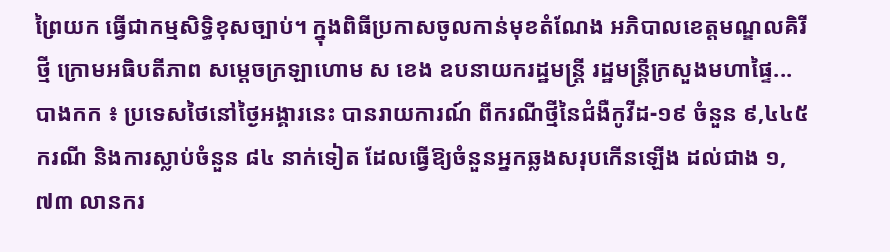ព្រៃយក ធ្វើជាកម្មសិទ្ធិខុសច្បាប់។ ក្នុងពិធីប្រកាសចូលកាន់មុខតំណែង អភិបាលខេត្តមណ្ឌលគិរី ថ្មី ក្រោមអធិបតីភាព សម្ដេចក្រឡាហោម ស ខេង ឧបនាយករដ្ឋមន្ដ្រី រដ្ឋមន្ដ្រីក្រសួងមហាផ្ទៃ...
បាងកក ៖ ប្រទេសថៃនៅថ្ងៃអង្គារនេះ បានរាយការណ៍ ពីករណីថ្មីនៃជំងឺកូវីដ-១៩ ចំនួន ៩,៤៤៥ ករណី និងការស្លាប់ចំនួន ៨៤ នាក់ទៀត ដែលធ្វើឱ្យចំនួនអ្នកឆ្លងសរុបកើនឡើង ដល់ជាង ១,៧៣ លានករ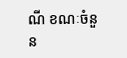ណី ខណៈចំនួន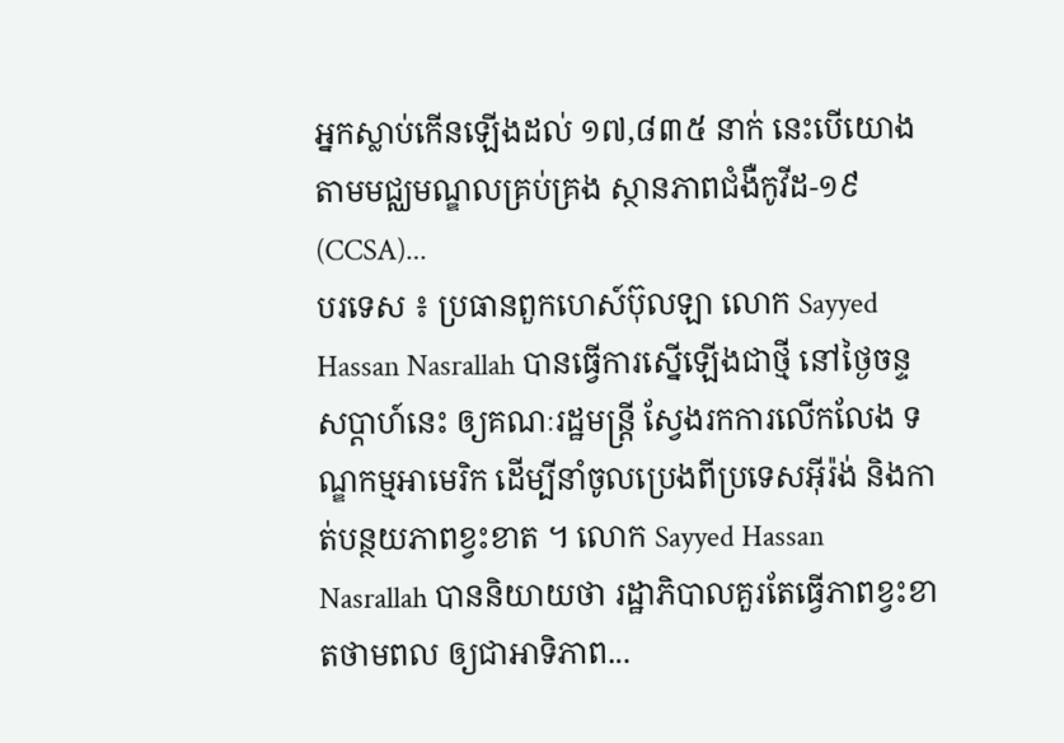អ្នកស្លាប់កើនឡើងដល់ ១៧,៨៣៥ នាក់ នេះបើយោង តាមមជ្ឈមណ្ឌលគ្រប់គ្រង ស្ថានភាពជំងឺកូវីដ-១៩ (CCSA)...
បរទេស ៖ ប្រធានពួកហេស៍ប៊ុលឡា លោក Sayyed Hassan Nasrallah បានធ្វើការស្នើឡើងជាថ្មី នៅថ្ងៃចន្ទសប្ដាហ៍នេះ ឲ្យគណៈរដ្ឋមន្ត្រី ស្វែងរកការលើកលែង ទណ្ឌកម្មអាមេរិក ដើម្បីនាំចូលប្រេងពីប្រទេសអ៊ីរ៉ង់ និងកាត់បន្ថយភាពខ្វះខាត ។ លោក Sayyed Hassan Nasrallah បាននិយាយថា រដ្ឋាភិបាលគួរតែធ្វើភាពខ្វះខាតថាមពល ឲ្យជាអាទិភាព...